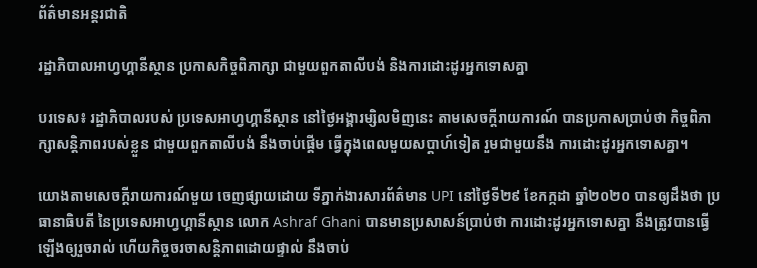ព័ត៌មានអន្តរជាតិ

រដ្ឋាភិបាលអាហ្វហ្គានីស្ថាន ប្រកាសកិច្ចពិភាក្សា ជាមួយពួកតាលីបង់ និងការដោះដូរអ្នកទោសគ្នា

បរទេស៖ រដ្ឋាភិបាលរបស់ ប្រទេសអាហ្វហ្គានីស្ថាន នៅថ្ងៃអង្គារម្សិលមិញនេះ តាមសេចក្តីរាយការណ៍ បានប្រកាសប្រាប់ថា កិច្ចពិភាក្សាសន្តិភាពរបស់ខ្លួន ជាមួយពួកតាលីបង់ នឹងចាប់ផ្តើម ធ្វើក្នុងពេលមួយសប្ដាហ៍ទៀត រួមជាមួយនឹង ការដោះដូរអ្នកទោសគ្នា។

យោងតាមសេចក្តីរាយការណ៍មួយ ចេញផ្សាយដោយ ទីភ្នាក់ងារសារព័ត៌មាន UPI នៅថ្ងៃទី២៩ ខែកក្កដា ឆ្នាំ២០២០ បានឲ្យដឹងថា ប្រធានាធិបតី នៃប្រទេសអាហ្វហ្គានីស្ថាន លោក Ashraf Ghani បានមានប្រសាសន៍ប្រាប់ថា ការដោះដូរអ្នកទោសគ្នា នឹងត្រូវបានធ្វើឡើងឲ្យរួចរាល់ ហើយកិច្ចចរចាសន្តិភាពដោយផ្ទាល់ នឹងចាប់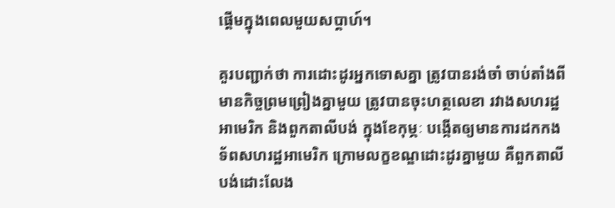ផ្តើមក្នុងពេលមួយសប្ដាហ៍។

គួរបញ្ជាក់ថា ការដោះដូរអ្នកទោសគ្នា ត្រូវបានរង់ចាំ ចាប់តាំងពីមានកិច្ចព្រមព្រៀងគ្នាមួយ ត្រូវបានចុះហត្ថលេខា រវាងសហរដ្ឋអាមេរិក និងពួកតាលីបង់ ក្នុងខែកុម្ភៈ បង្កើតឲ្យមានការដកកងទ័ពសហរដ្ឋអាមេរិក ក្រោមលក្ខខណ្ឌដោះដូរគ្នាមួយ គឺពួកតាលីបង់ដោះលែង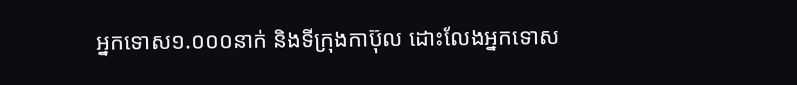អ្នកទោស១.០០០នាក់ និងទីក្រុងកាប៊ុល ដោះលែងអ្នកទោស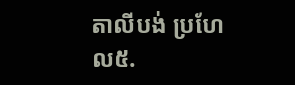តាលីបង់ ប្រហែល៥.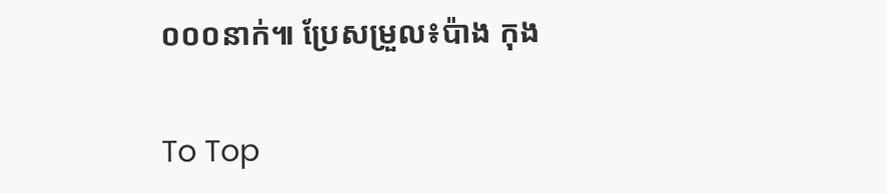០០០នាក់៕ ប្រែសម្រួល៖ប៉ាង កុង

To Top